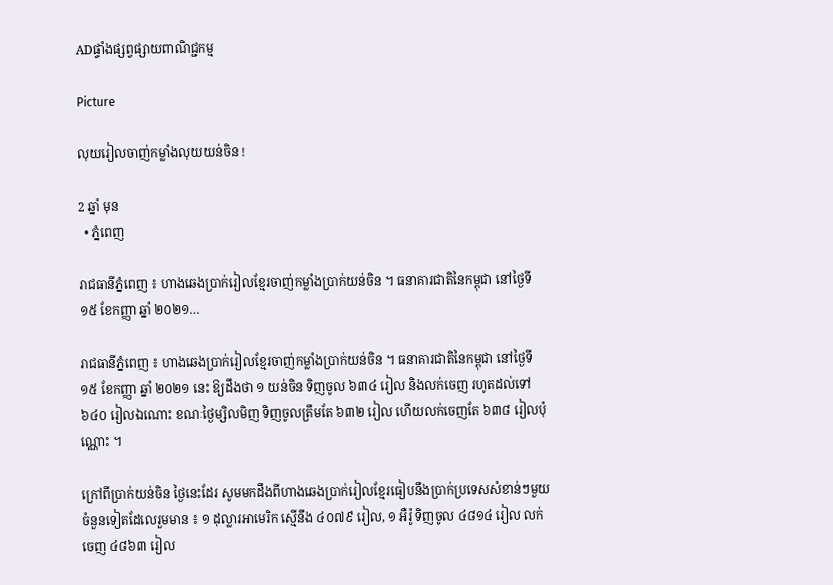ADផ្ទាំងផ្សព្វផ្សាយពាណិជ្ជកម្ម

Picture

លុយរៀលចាញ់កម្លាំងលុយយន់ចិន !

2 ឆ្នាំ មុន
  • ភ្នំពេញ

រាជធានីភ្នំពេញ ៖ ហាងឆេងប្រាក់រៀលខ្មែរចាញ់កម្លាំងប្រាក់យន់ចិន ។ ធនាគារជាតិនៃកម្ពុជា នៅថ្ងៃទី ១៥ ខែកញ្ញា ឆ្នាំ ២០២១…

រាជធានីភ្នំពេញ ៖ ហាងឆេងប្រាក់រៀលខ្មែរចាញ់កម្លាំងប្រាក់យន់ចិន ។ ធនាគារជាតិនៃកម្ពុជា នៅថ្ងៃទី ១៥ ខែកញ្ញា ឆ្នាំ ២០២១ នេះ ឱ្យដឹងថា ១ យន់ចិន ទិញចូល ៦៣៤ រៀល និងលក់ចេញ រហូតដល់ទៅ ៦៤០ រៀលឯណោះ ខណៈថ្ងៃម្សិលមិញ ទិញចូលត្រឹមតែ ៦៣២ រៀល ហើយលក់ចេញតែ ៦៣៨ រៀលប៉ុណ្ណោះ ។

ក្រៅពីប្រាក់យន់ចិន ថ្ងៃនេះដែរ សូមមកដឹងពីហាងឆេងប្រាក់រៀលខ្មែរធៀបនឹងប្រាក់ប្រទេសសំខាន់ៗមួយចំនួនទៀតដែលេរួមមាន ៖ ១ ដុល្លារអាមេរិក ស្មើនឹង ៤០៧៩ រៀល, ១ អឺរ៉ូ ទិញចូល ៤៨១៤ រៀល លក់ចេញ ៤៨៦៣ រៀល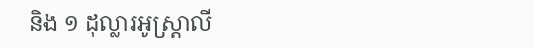និង ១ ដុល្លារអូស្ត្រាលី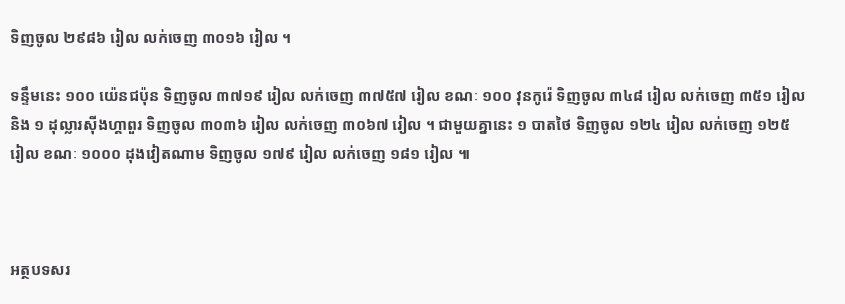ទិញចូល ២៩៨៦ រៀល លក់ចេញ ៣០១៦ រៀល ។

ទន្ទឹមនេះ ១០០ យ៉េនជប៉ុន ទិញចូល ៣៧១៩ រៀល លក់ចេញ ៣៧៥៧ រៀល ខណៈ ១០០ វុនកូរ៉េ ទិញចូល ៣៤៨ រៀល លក់ចេញ ៣៥១ រៀល និង ១ ដុល្លារស៊ីងហ្គាពួរ ទិញចូល ៣០៣៦ រៀល លក់ចេញ ៣០៦៧ រៀល ។ ជាមួយគ្នានេះ ១ បាតថៃ ទិញចូល ១២៤ រៀល លក់ចេញ ១២៥ រៀល ខណៈ ១០០០ ដុងវៀតណាម ទិញចូល ១៧៩ រៀល លក់ចេញ ១៨១ រៀល ៕



អត្ថបទសរ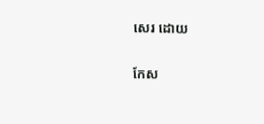សេរ ដោយ

កែស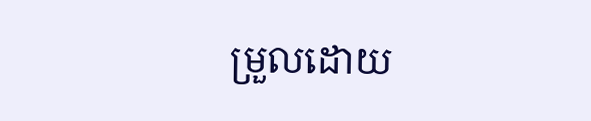ម្រួលដោយ